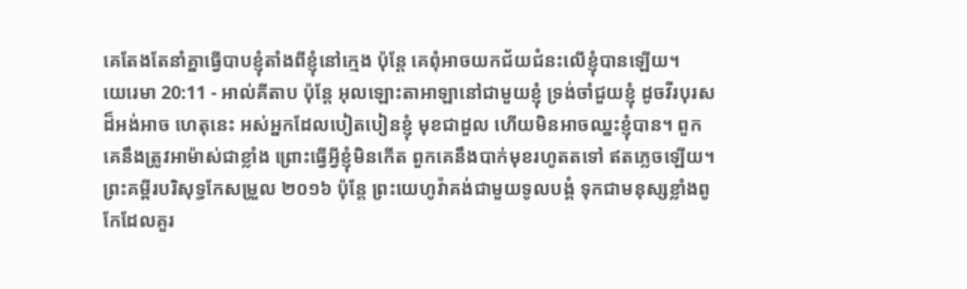គេតែងតែនាំគ្នាធ្វើបាបខ្ញុំតាំងពីខ្ញុំនៅក្មេង ប៉ុន្តែ គេពុំអាចយកជ័យជំនះលើខ្ញុំបានឡើយ។
យេរេមា 20:11 - អាល់គីតាប ប៉ុន្តែ អុលឡោះតាអាឡានៅជាមួយខ្ញុំ ទ្រង់ចាំជួយខ្ញុំ ដូចវីរបុរសដ៏អង់អាច ហេតុនេះ អស់អ្នកដែលបៀតបៀនខ្ញុំ មុខជាដួល ហើយមិនអាចឈ្នះខ្ញុំបាន។ ពួកគេនឹងត្រូវអាម៉ាស់ជាខ្លាំង ព្រោះធ្វើអ្វីខ្ញុំមិនកើត ពួកគេនឹងបាក់មុខរហូតតទៅ ឥតភ្លេចឡើយ។ ព្រះគម្ពីរបរិសុទ្ធកែសម្រួល ២០១៦ ប៉ុន្តែ ព្រះយេហូវ៉ាគង់ជាមួយទូលបង្គំ ទុកជាមនុស្សខ្លាំងពូកែដែលគួរ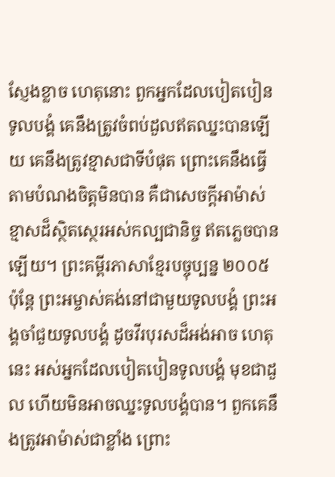ស្ញែងខ្លាច ហេតុនោះ ពួកអ្នកដែលបៀតបៀនទូលបង្គំ គេនឹងត្រូវចំពប់ដួលឥតឈ្នះបានឡើយ គេនឹងត្រូវខ្មាសជាទីបំផុត ព្រោះគេនឹងធ្វើតាមបំណងចិត្តមិនបាន គឺជាសេចក្ដីអាម៉ាស់ខ្មាសដ៏ស្ថិតស្ថេរអស់កល្បជានិច្ច ឥតភ្លេចបានឡើយ។ ព្រះគម្ពីរភាសាខ្មែរបច្ចុប្បន្ន ២០០៥ ប៉ុន្តែ ព្រះអម្ចាស់គង់នៅជាមួយទូលបង្គំ ព្រះអង្គចាំជួយទូលបង្គំ ដូចវីរបុរសដ៏អង់អាច ហេតុនេះ អស់អ្នកដែលបៀតបៀនទូលបង្គំ មុខជាដួល ហើយមិនអាចឈ្នះទូលបង្គំបាន។ ពួកគេនឹងត្រូវអាម៉ាស់ជាខ្លាំង ព្រោះ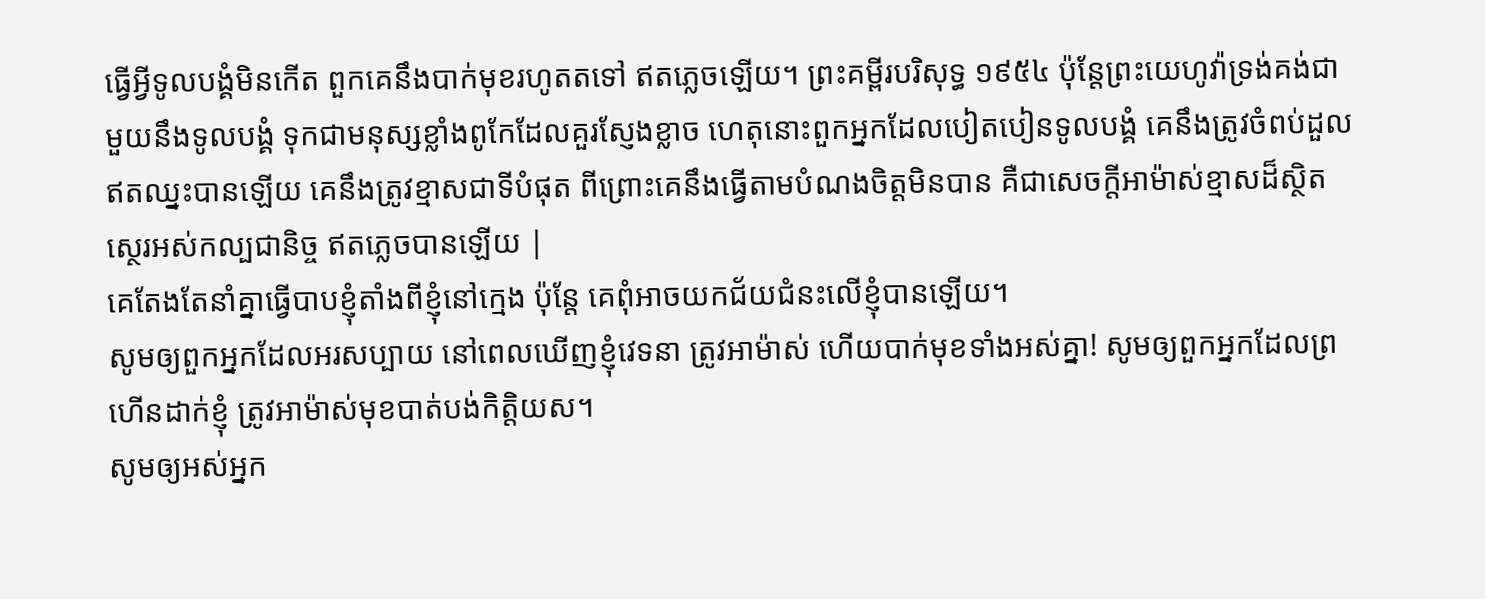ធ្វើអ្វីទូលបង្គំមិនកើត ពួកគេនឹងបាក់មុខរហូតតទៅ ឥតភ្លេចឡើយ។ ព្រះគម្ពីរបរិសុទ្ធ ១៩៥៤ ប៉ុន្តែព្រះយេហូវ៉ាទ្រង់គង់ជាមួយនឹងទូលបង្គំ ទុកជាមនុស្សខ្លាំងពូកែដែលគួរស្ញែងខ្លាច ហេតុនោះពួកអ្នកដែលបៀតបៀនទូលបង្គំ គេនឹងត្រូវចំពប់ដួលឥតឈ្នះបានឡើយ គេនឹងត្រូវខ្មាសជាទីបំផុត ពីព្រោះគេនឹងធ្វើតាមបំណងចិត្តមិនបាន គឺជាសេចក្ដីអាម៉ាស់ខ្មាសដ៏ស្ថិតស្ថេរអស់កល្បជានិច្ច ឥតភ្លេចបានឡើយ |
គេតែងតែនាំគ្នាធ្វើបាបខ្ញុំតាំងពីខ្ញុំនៅក្មេង ប៉ុន្តែ គេពុំអាចយកជ័យជំនះលើខ្ញុំបានឡើយ។
សូមឲ្យពួកអ្នកដែលអរសប្បាយ នៅពេលឃើញខ្ញុំវេទនា ត្រូវអាម៉ាស់ ហើយបាក់មុខទាំងអស់គ្នា! សូមឲ្យពួកអ្នកដែលព្រហើនដាក់ខ្ញុំ ត្រូវអាម៉ាស់មុខបាត់បង់កិត្តិយស។
សូមឲ្យអស់អ្នក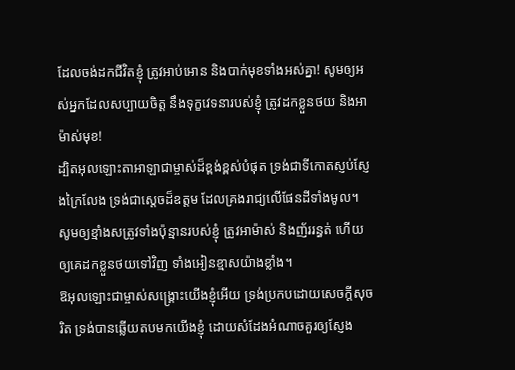ដែលចង់ដកជីវិតខ្ញុំ ត្រូវអាប់អោន និងបាក់មុខទាំងអស់គ្នា! សូមឲ្យអស់អ្នកដែលសប្បាយចិត្ត នឹងទុក្ខវេទនារបស់ខ្ញុំ ត្រូវដកខ្លួនថយ និងអាម៉ាស់មុខ!
ដ្បិតអុលឡោះតាអាឡាជាម្ចាស់ដ៏ខ្ពង់ខ្ពស់បំផុត ទ្រង់ជាទីកោតស្ញប់ស្ញែងក្រៃលែង ទ្រង់ជាស្តេចដ៏ឧត្ដម ដែលគ្រងរាជ្យលើផែនដីទាំងមូល។
សូមឲ្យខ្មាំងសត្រូវទាំងប៉ុន្មានរបស់ខ្ញុំ ត្រូវអាម៉ាស់ និងញ័ររន្ធត់ ហើយឲ្យគេដកខ្លួនថយទៅវិញ ទាំងអៀនខ្មាសយ៉ាងខ្លាំង។
ឱអុលឡោះជាម្ចាស់សង្គ្រោះយើងខ្ញុំអើយ ទ្រង់ប្រកបដោយសេចក្ដីសុចរិត ទ្រង់បានឆ្លើយតបមកយើងខ្ញុំ ដោយសំដែងអំណាចគួរឲ្យស្ញែង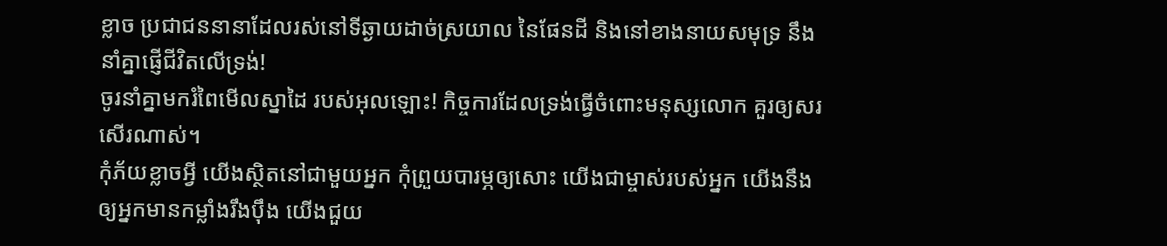ខ្លាច ប្រជាជននានាដែលរស់នៅទីឆ្ងាយដាច់ស្រយាល នៃផែនដី និងនៅខាងនាយសមុទ្រ នឹងនាំគ្នាផ្ញើជីវិតលើទ្រង់!
ចូរនាំគ្នាមករំពៃមើលស្នាដៃ របស់អុលឡោះ! កិច្ចការដែលទ្រង់ធ្វើចំពោះមនុស្សលោក គួរឲ្យសរសើរណាស់។
កុំភ័យខ្លាចអ្វី យើងស្ថិតនៅជាមួយអ្នក កុំព្រួយបារម្ភឲ្យសោះ យើងជាម្ចាស់របស់អ្នក យើងនឹងឲ្យអ្នកមានកម្លាំងរឹងប៉ឹង យើងជួយ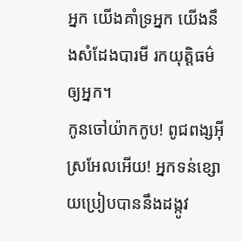អ្នក យើងគាំទ្រអ្នក យើងនឹងសំដែងបារមី រកយុត្តិធម៌ឲ្យអ្នក។
កូនចៅយ៉ាកកូប! ពូជពង្សអ៊ីស្រអែលអើយ! អ្នកទន់ខ្សោយប្រៀបបាននឹងដង្កូវ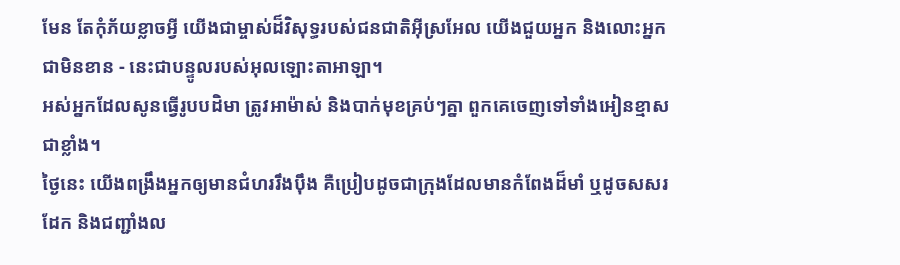មែន តែកុំភ័យខ្លាចអ្វី យើងជាម្ចាស់ដ៏វិសុទ្ធរបស់ជនជាតិអ៊ីស្រអែល យើងជួយអ្នក និងលោះអ្នកជាមិនខាន - នេះជាបន្ទូលរបស់អុលឡោះតាអាឡា។
អស់អ្នកដែលសូនធ្វើរូបបដិមា ត្រូវអាម៉ាស់ និងបាក់មុខគ្រប់ៗគ្នា ពួកគេចេញទៅទាំងអៀនខ្មាសជាខ្លាំង។
ថ្ងៃនេះ យើងពង្រឹងអ្នកឲ្យមានជំហររឹងប៉ឹង គឺប្រៀបដូចជាក្រុងដែលមានកំពែងដ៏មាំ ឬដូចសសរដែក និងជញ្ជាំងល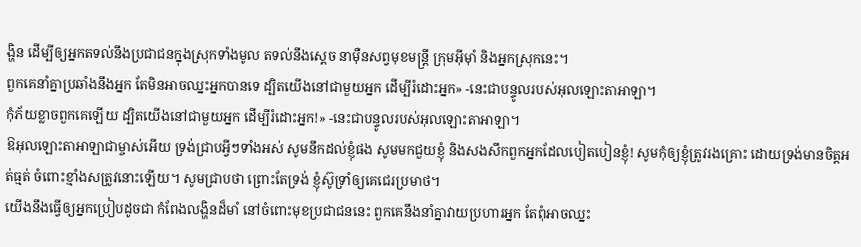ង្ហិន ដើម្បីឲ្យអ្នកតទល់នឹងប្រជាជនក្នុងស្រុកទាំងមូល តទល់នឹងស្ដេច នាម៉ឺនសព្វមុខមន្ត្រី ក្រុមអ៊ីមុាំ និងអ្នកស្រុកនេះ។
ពួកគេនាំគ្នាប្រឆាំងនឹងអ្នក តែមិនអាចឈ្នះអ្នកបានទេ ដ្បិតយើងនៅជាមួយអ្នក ដើម្បីរំដោះអ្នក» -នេះជាបន្ទូលរបស់អុលឡោះតាអាឡា។
កុំភ័យខ្លាចពួកគេឡើយ ដ្បិតយើងនៅជាមួយអ្នក ដើម្បីរំដោះអ្នក!» -នេះជាបន្ទូលរបស់អុលឡោះតាអាឡា។
ឱអុលឡោះតាអាឡាជាម្ចាស់អើយ ទ្រង់ជ្រាបអ្វីៗទាំងអស់ សូមនឹកដល់ខ្ញុំផង សូមមកជួយខ្ញុំ និងសងសឹកពួកអ្នកដែលបៀតបៀនខ្ញុំ! សូមកុំឲ្យខ្ញុំត្រូវរងគ្រោះ ដោយទ្រង់មានចិត្តអត់ធ្មត់ ចំពោះខ្មាំងសត្រូវនោះឡើយ។ សូមជ្រាបថា ព្រោះតែទ្រង់ ខ្ញុំស៊ូទ្រាំឲ្យគេជេរប្រមាថ។
យើងនឹងធ្វើឲ្យអ្នកប្រៀបដូចជា កំពែងលង្ហិនដ៏មាំ នៅចំពោះមុខប្រជាជននេះ ពួកគេនឹងនាំគ្នាវាយប្រហារអ្នក តែពុំអាចឈ្នះ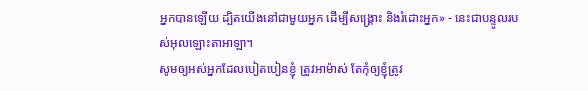អ្នកបានឡើយ ដ្បិតយើងនៅជាមួយអ្នក ដើម្បីសង្គ្រោះ និងរំដោះអ្នក» - នេះជាបន្ទូលរបស់អុលឡោះតាអាឡា។
សូមឲ្យអស់អ្នកដែលបៀតបៀនខ្ញុំ ត្រូវអាម៉ាស់ តែកុំឲ្យខ្ញុំត្រូវ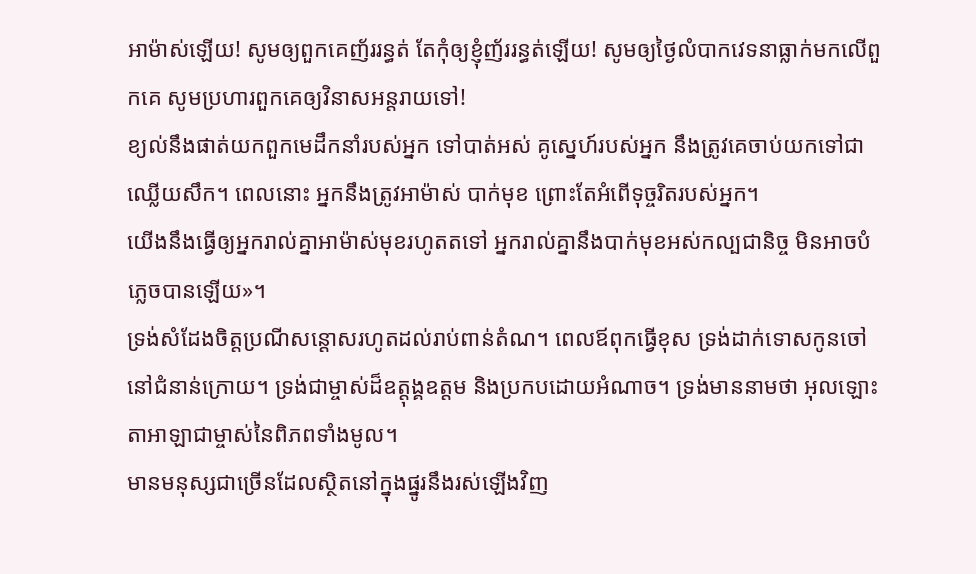អាម៉ាស់ឡើយ! សូមឲ្យពួកគេញ័ររន្ធត់ តែកុំឲ្យខ្ញុំញ័ររន្ធត់ឡើយ! សូមឲ្យថ្ងៃលំបាកវេទនាធ្លាក់មកលើពួកគេ សូមប្រហារពួកគេឲ្យវិនាសអន្តរាយទៅ!
ខ្យល់នឹងផាត់យកពួកមេដឹកនាំរបស់អ្នក ទៅបាត់អស់ គូស្នេហ៍របស់អ្នក នឹងត្រូវគេចាប់យកទៅជាឈ្លើយសឹក។ ពេលនោះ អ្នកនឹងត្រូវអាម៉ាស់ បាក់មុខ ព្រោះតែអំពើទុច្ចរិតរបស់អ្នក។
យើងនឹងធ្វើឲ្យអ្នករាល់គ្នាអាម៉ាស់មុខរហូតតទៅ អ្នករាល់គ្នានឹងបាក់មុខអស់កល្បជានិច្ច មិនអាចបំភ្លេចបានឡើយ»។
ទ្រង់សំដែងចិត្តប្រណីសន្ដោសរហូតដល់រាប់ពាន់តំណ។ ពេលឪពុកធ្វើខុស ទ្រង់ដាក់ទោសកូនចៅនៅជំនាន់ក្រោយ។ ទ្រង់ជាម្ចាស់ដ៏ឧត្ដុង្គឧត្ដម និងប្រកបដោយអំណាច។ ទ្រង់មាននាមថា អុលឡោះតាអាឡាជាម្ចាស់នៃពិភពទាំងមូល។
មានមនុស្សជាច្រើនដែលស្ថិតនៅក្នុងផ្នូរនឹងរស់ឡើងវិញ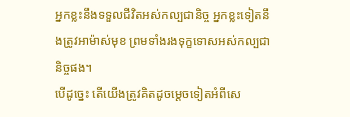អ្នកខ្លះនឹងទទួលជីវិតអស់កល្បជានិច្ច អ្នកខ្លះទៀតនឹងត្រូវអាម៉ាស់មុខ ព្រមទាំងរងទុក្ខទោសអស់កល្បជានិច្ចផង។
បើដូច្នេះ តើយើងត្រូវគិតដូចម្ដេចទៀតអំពីសេ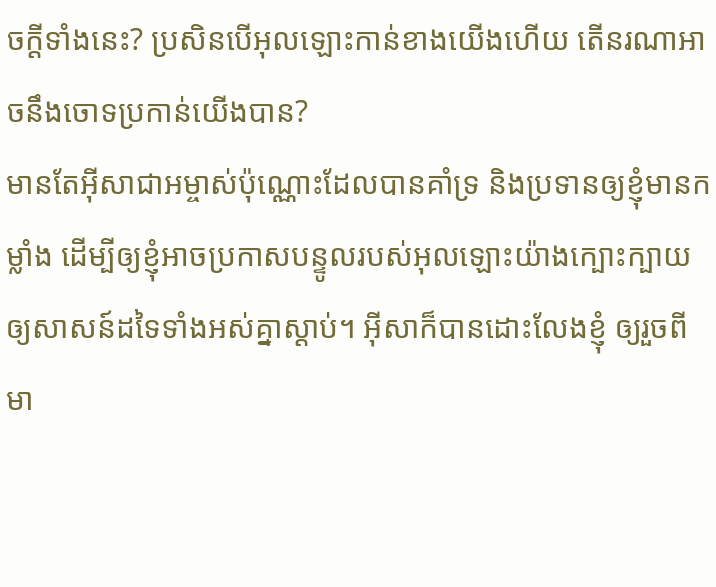ចក្ដីទាំងនេះ? ប្រសិនបើអុលឡោះកាន់ខាងយើងហើយ តើនរណាអាចនឹងចោទប្រកាន់យើងបាន?
មានតែអ៊ីសាជាអម្ចាស់ប៉ុណ្ណោះដែលបានគាំទ្រ និងប្រទានឲ្យខ្ញុំមានកម្លាំង ដើម្បីឲ្យខ្ញុំអាចប្រកាសបន្ទូលរបស់អុលឡោះយ៉ាងក្បោះក្បាយឲ្យសាសន៍ដទៃទាំងអស់គ្នាស្ដាប់។ អ៊ីសាក៏បានដោះលែងខ្ញុំ ឲ្យរួចពីមា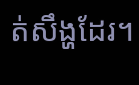ត់សឹង្ហដែរ។